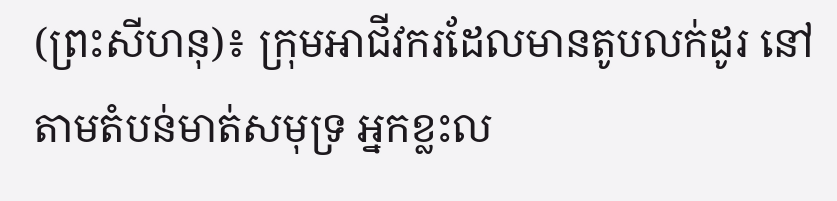(ព្រះសីហនុ)៖ ក្រុមអាជីវករដែលមានតូបលក់ដូរ នៅតាមតំបន់មាត់សមុទ្រ អ្នកខ្លះល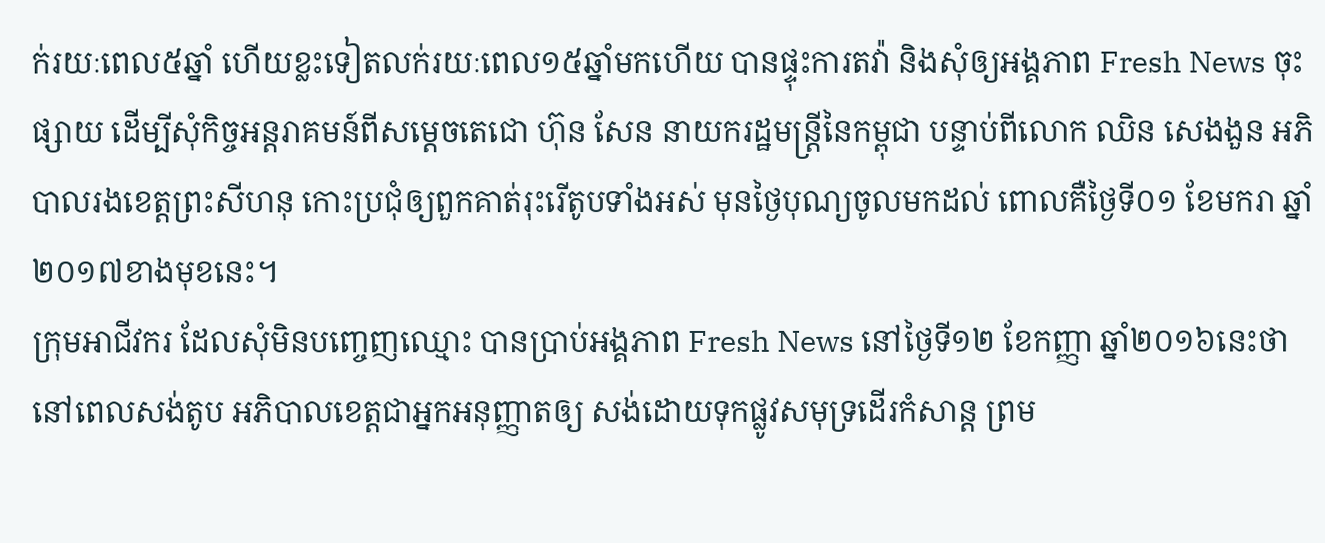ក់រយៈពេល៥ឆ្នាំ ហើយខ្លះទៀតលក់រយៈពេល១៥ឆ្នាំមកហើយ បានផ្ទុះការតវ៉ា និងសុំឲ្យអង្គភាព Fresh News ចុះផ្សាយ ដើម្បីសុំកិច្ចអន្ដរាគមន៍ពីសម្ដេចតេជោ ហ៊ុន សែន នាយករដ្ឋមន្ដ្រីនៃកម្ពុជា បន្ទាប់ពីលោក ឈិន សេងងួន អភិបាលរងខេត្តព្រះសីហនុ កោះប្រជុំឲ្យពួកគាត់រុះរើតូបទាំងអស់ មុនថ្ងៃបុណ្យចូលមកដល់ ពោលគឺថ្ងៃទី០១ ខែមករា ឆ្នាំ២០១៧ខាងមុខនេះ។
ក្រុមអាជីវករ ដែលសុំមិនបញ្ចេញឈ្មោះ បានប្រាប់អង្គភាព Fresh News នៅថ្ងៃទី១២ ខែកញ្ញា ឆ្នាំ២០១៦នេះថា នៅពេលសង់តូប អភិបាលខេត្តជាអ្នកអនុញ្ញាតឲ្យ សង់ដោយទុកផ្លូវសមុទ្រដើរកំសាន្ត ព្រម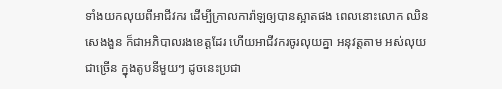ទាំងយកលុយពីអាជីវករ ដើម្បីក្រាលការ៉ាឡឲ្យបានស្អាតផង ពេលនោះលោក ឈិន សេងងួន ក៏ជាអភិបាលរងខេត្តដែរ ហើយអាជីវករចូរលុយគ្នា អនុវត្តតាម អស់លុយជាច្រើន ក្នុងតូបនីមួយៗ ដូចនេះប្រជា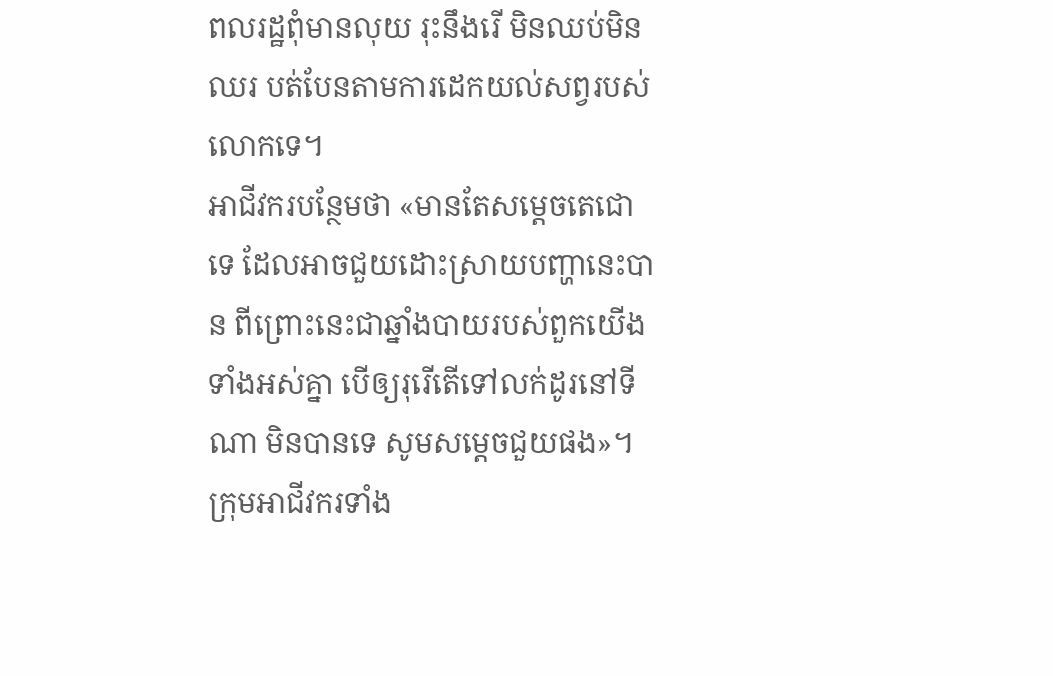ពលរដ្ឋពុំមានលុយ រុះនឹងរើ មិនឈប់មិនឈរ បត់បែនតាមការដេកយល់សព្វរបស់លោកទេ។
អាជីវករបន្ថែមថា «មានតែសម្តេចតេជោទេ ដែលអាចជួយដោះស្រាយបញ្ហានេះបាន ពីព្រោះនេះជាឆ្នាំងបាយរបស់ពួកយើងទាំងអស់គ្នា បើឲ្យរុរើតើទៅលក់ដូរនៅទីណា មិនបានទេ សូមសម្តេចជួយផង»។
ក្រុមអាជីវករទាំង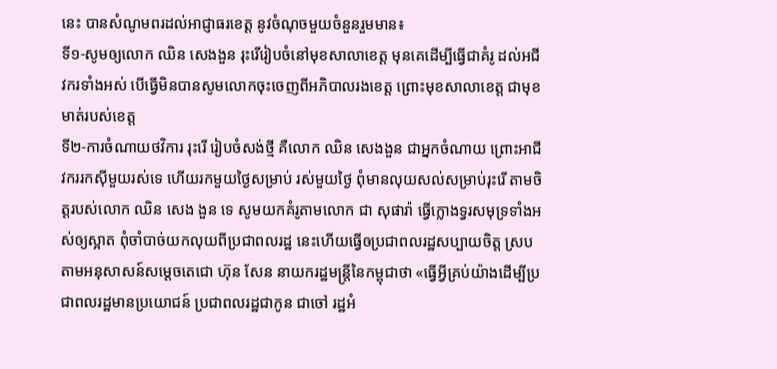នេះ បានសំណូមពរដល់អាជ្ញាធរខេត្ត នូវចំណុចមួយចំនួនរួមមាន៖
ទី១-សូមឲ្យលោក ឈិន សេងងួន រុះរើរៀបចំនៅមុខសាលាខេត្ត មុនគេដើម្បីធ្វើជាគំរូ ដល់អជីវករទាំងអស់ បើធ្វើមិនបានសូមលោកចុះចេញពីអភិបាលរងខេត្ត ព្រោះមុខសាលាខេត្ត ជាមុខមាត់របស់ខេត្ត
ទី២-ការចំណាយថវិការ រុះរើ រៀបចំសង់ថ្មី គឺលោក ឈិន សេងងួន ជាអ្នកចំណាយ ព្រោះអាជីវកររកស៊ីមួយរស់ទេ ហើយរកមួយថ្ងៃសម្រាប់ រស់មួយថ្ងៃ ពុំមានលុយសល់សម្រាប់រុះរើ តាមចិត្តរបស់លោក ឈិន សេង ងួន ទេ សូមយកគំរូតាមលោក ជា សុផារ៉ា ធ្វើក្លោងទ្វរសមុទ្រទាំងអស់ឲ្យស្អាត ពុំចាំបាច់យកលុយពីប្រជាពលរដ្ឋ នេះហើយធ្វើឲប្រជាពលរដ្ឋសប្បាយចិត្ត ស្របតាមអនុសាសន៍សម្តេចតេជោ ហ៊ុន សែន នាយករដ្ឋមន្ដ្រីនៃកម្ពុជាថា «ធ្វើអ្វីគ្រប់យ៉ាងដើម្បីប្រជាពលរដ្ឋមានប្រយោជន៍ ប្រជាពលរដ្ឋជាកូន ជាចៅ រដ្ឋអំ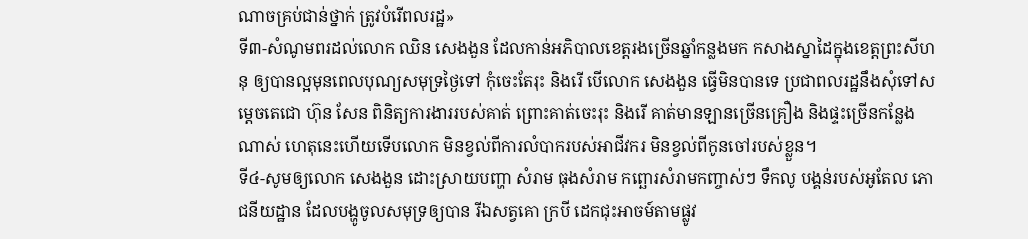ណាចគ្រប់ជាន់ថ្នាក់ ត្រូវបំរើពលរដ្ឋ»
ទី៣-សំណូមពរដល់លោក ឈិន សេងងួន ដែលកាន់អភិបាលខេត្តរងច្រើនឆ្នាំកន្លងមក កសាងស្នាដៃក្នុងខេត្តព្រះសីហនុ ឲ្យបានល្អមុនពេលបុណ្យសមុទ្រថ្ងៃទៅ កុំចេះតែរុះ និងរើ បើលោក សេងងួន ធ្វើមិនបានទេ ប្រជាពលរដ្ឋនឹងសុំទៅសម្តេចតេជោ ហ៊ុន សែន ពិនិត្យការងាររបស់គាត់ ព្រោះគាត់ចេះរុះ និងរើ គាត់មានឡានច្រើនគ្រឿង និងផ្ទះច្រើនកន្លែងណាស់ ហេតុនេះហើយទើបលោក មិនខ្វល់ពីការលំបាករបស់អាជីវករ មិនខ្វល់ពីកូនចៅរបស់ខ្លួន។
ទី៤-សូមឲ្យលោក សេងងួន ដោះស្រាយបញ្ហា សំរាម ធុងសំរាម កព្ឆោរសំរាមកញ្ចាស់ៗ ទឹកលូ បង្គន់របស់អូតែល ភោជនីយដ្ឋាន ដែលបង្ហូចូលសមុទ្រឲ្យបាន រីឯសត្វគោ ក្របី ដេកជុះអាចម៍តាមផ្លូវ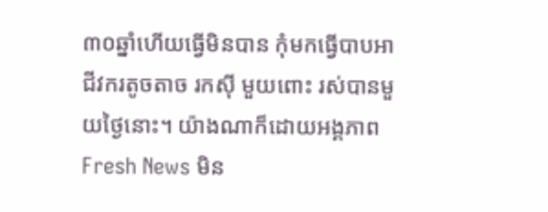៣០ឆ្នាំហើយធ្វើមិនបាន កុំមកធ្វើបាបអាជីវករតូចតាច រកស៊ី មួយពោះ រស់បានមួយថ្ងៃនោះ។ យ៉ាងណាក៏ដោយអង្គភាព Fresh News មិន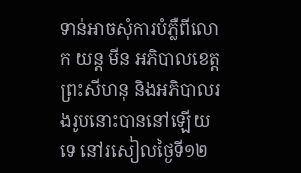ទាន់អាចសុំការបំភ្លឺពីលោក យន្ត មីន អភិបាលខេត្តព្រះសីហនុ និងអភិបាលរងរូបនោះបាននៅឡើយទេ នៅរសៀលថ្ងៃទី១២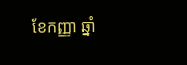ខែកញ្ញា ឆ្នាំ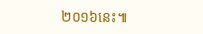២០១៦នេះ៕